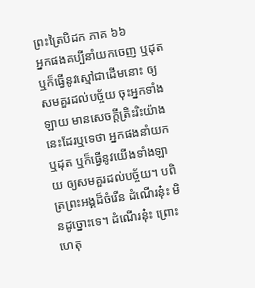ព្រះត្រៃបិដក ភាគ ៦៦
អ្នកផងគប្បីនាំយកចេញ ឬដុត ឬក៏ធ្វើនូវស្មៅជាដើមនោះ ឲ្យសមគួរដល់បច្ច័យ ចុះអ្នកទាំងឡាយ មានសេចក្តីត្រិះរិះយ៉ាងនេះដែរឬទេថា អ្នកផងនាំយក ឬដុត ឬក៏ធ្វើនូវយើងទាំងឡាយ ឲ្យសមគួរដល់បច្ច័យ។ បពិត្រព្រះអង្គដ៏ចំរើន ដំណើរនុ៎ះ មិនដូច្នោះទេ។ ដំណើរនុ៎ះ ព្រោះហេតុ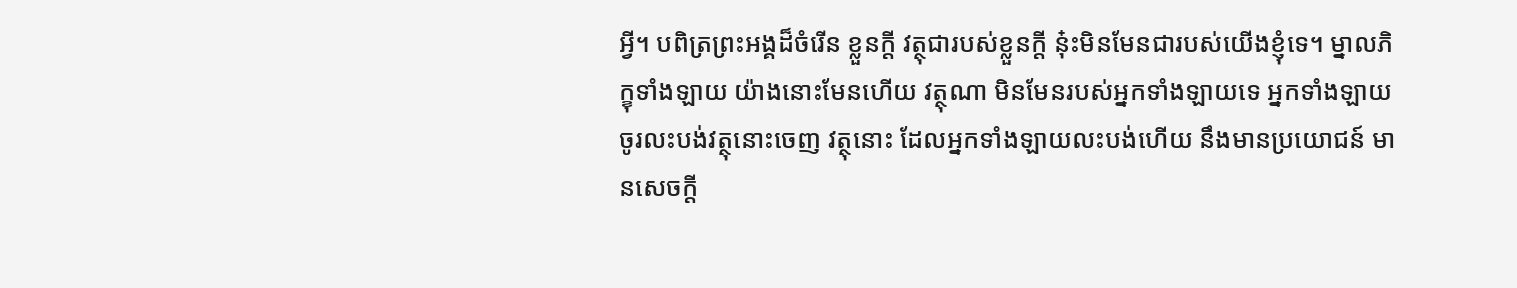អ្វី។ បពិត្រព្រះអង្គដ៏ចំរើន ខ្លួនក្តី វត្ថុជារបស់ខ្លួនក្តី នុ៎ះមិនមែនជារបស់យើងខ្ញុំទេ។ ម្នាលភិក្ខុទាំងឡាយ យ៉ាងនោះមែនហើយ វត្ថុណា មិនមែនរបស់អ្នកទាំងឡាយទេ អ្នកទាំងឡាយ ចូរលះបង់វត្ថុនោះចេញ វត្ថុនោះ ដែលអ្នកទាំងឡាយលះបង់ហើយ នឹងមានប្រយោជន៍ មានសេចក្តី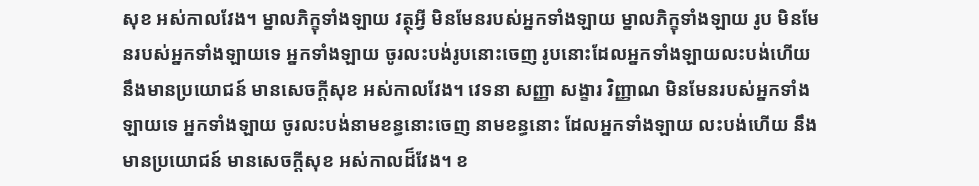សុខ អស់កាលវែង។ ម្នាលភិក្ខុទាំងឡាយ វត្ថុអ្វី មិនមែនរបស់អ្នកទាំងឡាយ ម្នាលភិក្ខុទាំងឡាយ រូប មិនមែនរបស់អ្នកទាំងឡាយទេ អ្នកទាំងឡាយ ចូរលះបង់រូបនោះចេញ រូបនោះដែលអ្នកទាំងឡាយលះបង់ហើយ នឹងមានប្រយោជន៍ មានសេចក្តីសុខ អស់កាលវែង។ វេទនា សញ្ញា សង្ខារ វិញ្ញាណ មិនមែនរបស់អ្នកទាំងឡាយទេ អ្នកទាំងឡាយ ចូរលះបង់នាមខន្ធនោះចេញ នាមខន្ធនោះ ដែលអ្នកទាំងឡាយ លះបង់ហើយ នឹងមានប្រយោជន៍ មានសេចក្តីសុខ អស់កាលដ៏វែង។ ខ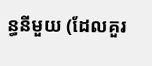ន្ធនីមួយ (ដែលគួរ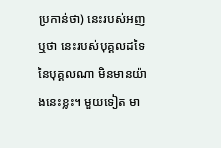ប្រកាន់ថា) នេះរបស់អញ ឬថា នេះរបស់បុគ្គលដទៃ នៃបុគ្គលណា មិនមានយ៉ាងនេះខ្លះ។ មួយទៀត មា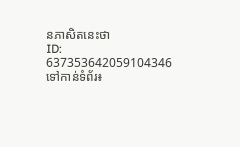នភាសិតនេះថា
ID: 637353642059104346
ទៅកាន់ទំព័រ៖